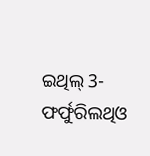ଇଥିଲ୍ 3-ଫର୍ଫୁରିଲଥିଓ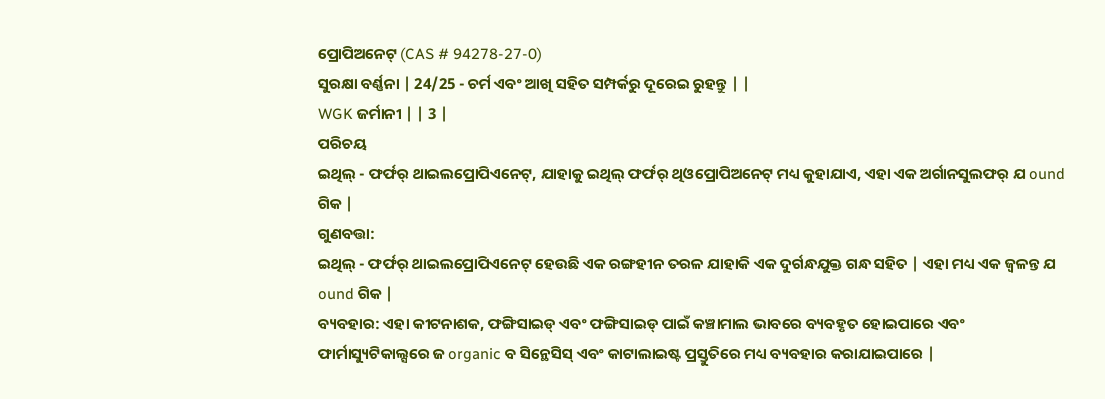ପ୍ରୋପିଅନେଟ୍ (CAS # 94278-27-0)
ସୁରକ୍ଷା ବର୍ଣ୍ଣନା | 24/25 - ଚର୍ମ ଏବଂ ଆଖି ସହିତ ସମ୍ପର୍କରୁ ଦୂରେଇ ରୁହନ୍ତୁ | |
WGK ଜର୍ମାନୀ | | 3 |
ପରିଚୟ
ଇଥିଲ୍ - ଫର୍ଫର୍ ଥାଇଲପ୍ରୋପିଏନେଟ୍, ଯାହାକୁ ଇଥିଲ୍ ଫର୍ଫର୍ ଥିଓପ୍ରୋପିଅନେଟ୍ ମଧ୍ୟ କୁହାଯାଏ, ଏହା ଏକ ଅର୍ଗାନସୁଲଫର୍ ଯ ound ଗିକ |
ଗୁଣବତ୍ତା:
ଇଥିଲ୍ - ଫର୍ଫର୍ ଥାଇଲପ୍ରୋପିଏନେଟ୍ ହେଉଛି ଏକ ରଙ୍ଗହୀନ ତରଳ ଯାହାକି ଏକ ଦୁର୍ଗନ୍ଧଯୁକ୍ତ ଗନ୍ଧ ସହିତ | ଏହା ମଧ୍ୟ ଏକ ଜ୍ୱଳନ୍ତ ଯ ound ଗିକ |
ବ୍ୟବହାର: ଏହା କୀଟନାଶକ, ଫଙ୍ଗିସାଇଡ୍ ଏବଂ ଫଙ୍ଗିସାଇଡ୍ ପାଇଁ କଞ୍ଚାମାଲ ଭାବରେ ବ୍ୟବହୃତ ହୋଇପାରେ ଏବଂ ଫାର୍ମାସ୍ୟୁଟିକାଲ୍ସରେ ଜ organic ବ ସିନ୍ଥେସିସ୍ ଏବଂ କାଟାଲାଇଷ୍ଟ ପ୍ରସ୍ତୁତିରେ ମଧ୍ୟ ବ୍ୟବହାର କରାଯାଇପାରେ |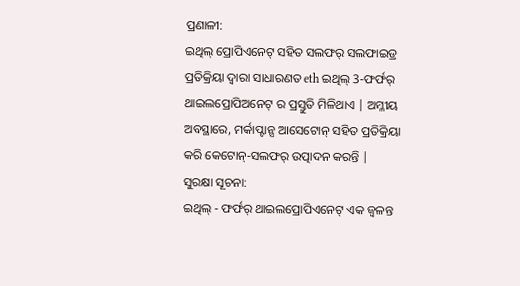ପ୍ରଣାଳୀ:
ଇଥିଲ୍ ପ୍ରୋପିଏନେଟ୍ ସହିତ ସଲଫର୍ ସଲଫାଇଡ୍ର ପ୍ରତିକ୍ରିୟା ଦ୍ୱାରା ସାଧାରଣତ eth ଇଥିଲ୍ 3-ଫର୍ଫର୍ ଥାଇଲପ୍ରୋପିଅନେଟ୍ ର ପ୍ରସ୍ତୁତି ମିଳିଥାଏ | ଅମ୍ଳୀୟ ଅବସ୍ଥାରେ, ମର୍କାପ୍ଟାନ୍ସ ଆସେଟୋନ୍ ସହିତ ପ୍ରତିକ୍ରିୟା କରି କେଟୋନ୍-ସଲଫର୍ ଉତ୍ପାଦନ କରନ୍ତି |
ସୁରକ୍ଷା ସୂଚନା:
ଇଥିଲ୍ - ଫର୍ଫର୍ ଥାଇଲପ୍ରୋପିଏନେଟ୍ ଏକ ଜ୍ୱଳନ୍ତ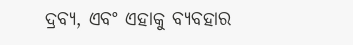ଦ୍ରବ୍ୟ, ଏବଂ ଏହାକୁ ବ୍ୟବହାର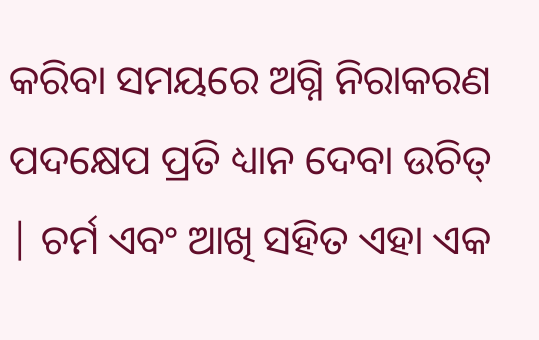କରିବା ସମୟରେ ଅଗ୍ନି ନିରାକରଣ ପଦକ୍ଷେପ ପ୍ରତି ଧ୍ୟାନ ଦେବା ଉଚିତ୍ | ଚର୍ମ ଏବଂ ଆଖି ସହିତ ଏହା ଏକ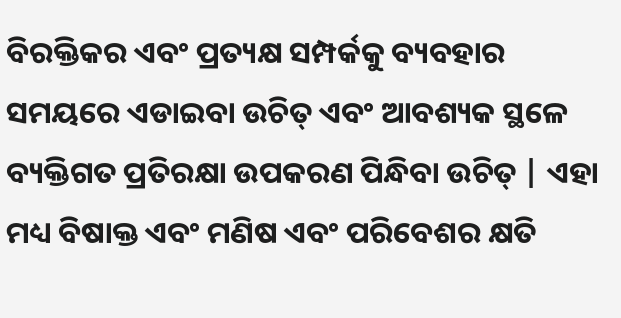ବିରକ୍ତିକର ଏବଂ ପ୍ରତ୍ୟକ୍ଷ ସମ୍ପର୍କକୁ ବ୍ୟବହାର ସମୟରେ ଏଡାଇବା ଉଚିତ୍ ଏବଂ ଆବଶ୍ୟକ ସ୍ଥଳେ ବ୍ୟକ୍ତିଗତ ପ୍ରତିରକ୍ଷା ଉପକରଣ ପିନ୍ଧିବା ଉଚିତ୍ | ଏହା ମଧ୍ୟ ବିଷାକ୍ତ ଏବଂ ମଣିଷ ଏବଂ ପରିବେଶର କ୍ଷତି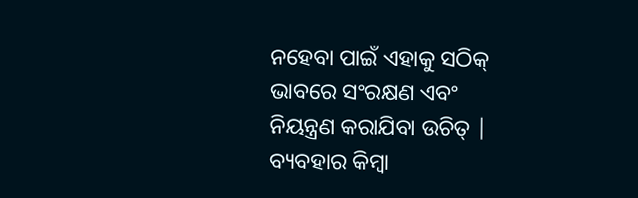ନହେବା ପାଇଁ ଏହାକୁ ସଠିକ୍ ଭାବରେ ସଂରକ୍ଷଣ ଏବଂ ନିୟନ୍ତ୍ରଣ କରାଯିବା ଉଚିତ୍ | ବ୍ୟବହାର କିମ୍ବା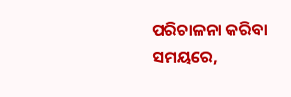ପରିଚାଳନା କରିବା ସମୟରେ,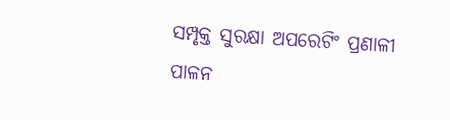ସମ୍ପୃକ୍ତ ସୁରକ୍ଷା ଅପରେଟିଂ ପ୍ରଣାଳୀ ପାଳନ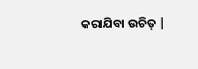କରାଯିବା ଉଚିତ୍ |